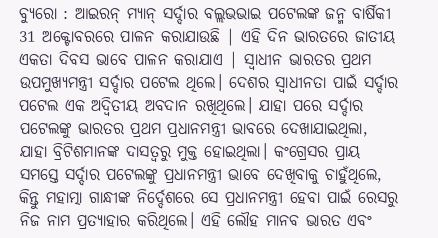ବ୍ୟୁରୋ : ଆଇରନ୍ ମ୍ୟାନ୍ ସର୍ଦ୍ଦାର ବଲ୍ଲଭଭାଇ ପଟେଲଙ୍କ ଜନ୍ମ ବାର୍ଷିକୀ 31 ଅକ୍ଟୋବରରେ ପାଳନ କରାଯାଉଛି | ଏହି ଦିନ ଭାରତରେ ଜାତୀୟ ଏକତା ଦିବସ ଭାବେ ପାଳନ କରାଯାଏ | ସ୍ୱାଧୀନ ଭାରତର ପ୍ରଥମ ଉପମୁଖ୍ୟମନ୍ତ୍ରୀ ସର୍ଦ୍ଦାର ପଟେଲ ଥିଲେ। ଦେଶର ସ୍ୱାଧୀନତା ପାଇଁ ସର୍ଦ୍ଦାର ପଟେଲ ଏକ ଅଦ୍ୱିତୀୟ ଅବଦାନ ରଖିଥିଲେ। ଯାହା ପରେ ସର୍ଦ୍ଦାର ପଟେଲଙ୍କୁ ଭାରତର ପ୍ରଥମ ପ୍ରଧାନମନ୍ତ୍ରୀ ଭାବରେ ଦେଖାଯାଇଥିଲା, ଯାହା ବ୍ରିଟିଶମାନଙ୍କ ଦାସତ୍ୱରୁ ମୁକ୍ତ ହୋଇଥିଲା। କଂଗ୍ରେସର ପ୍ରାୟ ସମସ୍ତେ ସର୍ଦ୍ଦାର ପଟେଲଙ୍କୁ ପ୍ରଧାନମନ୍ତ୍ରୀ ଭାବେ ଦେଖିବାକୁ ଚାହୁଁଥିଲେ, କିନ୍ତୁ ମହାତ୍ମା ଗାନ୍ଧୀଙ୍କ ନିର୍ଦ୍ଦେଶରେ ସେ ପ୍ରଧାନମନ୍ତ୍ରୀ ହେବା ପାଇଁ ରେସରୁ ନିଜ ନାମ ପ୍ରତ୍ୟାହାର କରିଥିଲେ। ଏହି ଲୌହ ମାନବ ଭାରତ ଏବଂ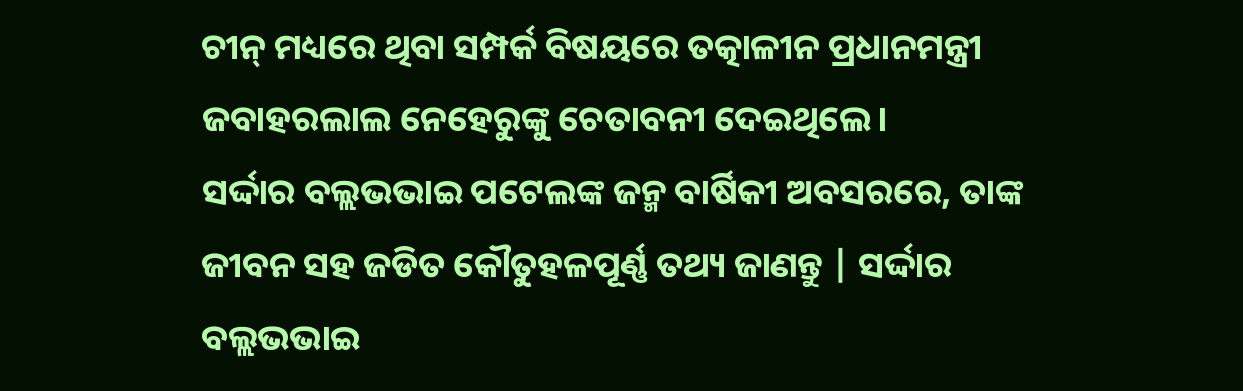ଚୀନ୍ ମଧ୍ୟରେ ଥିବା ସମ୍ପର୍କ ବିଷୟରେ ତତ୍କାଳୀନ ପ୍ରଧାନମନ୍ତ୍ରୀ ଜବାହରଲାଲ ନେହେରୁଙ୍କୁ ଚେତାବନୀ ଦେଇଥିଲେ।
ସର୍ଦ୍ଦାର ବଲ୍ଲଭଭାଇ ପଟେଲଙ୍କ ଜନ୍ମ ବାର୍ଷିକୀ ଅବସରରେ, ତାଙ୍କ ଜୀବନ ସହ ଜଡିତ କୌତୁହଳପୂର୍ଣ୍ଣ ତଥ୍ୟ ଜାଣନ୍ତୁ | ସର୍ଦ୍ଦାର ବଲ୍ଲଭଭାଇ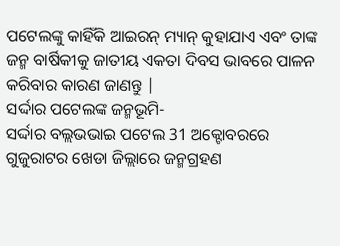ପଟେଲଙ୍କୁ କାହିଁକି ଆଇରନ୍ ମ୍ୟାନ୍ କୁହାଯାଏ ଏବଂ ତାଙ୍କ ଜନ୍ମ ବାର୍ଷିକୀକୁ ଜାତୀୟ ଏକତା ଦିବସ ଭାବରେ ପାଳନ କରିବାର କାରଣ ଜାଣନ୍ତୁ |
ସର୍ଦ୍ଦାର ପଟେଲଙ୍କ ଜନ୍ମଭୂମି-
ସର୍ଦ୍ଦାର ବଲ୍ଲଭଭାଇ ପଟେଲ 31 ଅକ୍ଟୋବରରେ ଗୁଜୁରାଟର ଖେଡା ଜିଲ୍ଲାରେ ଜନ୍ମଗ୍ରହଣ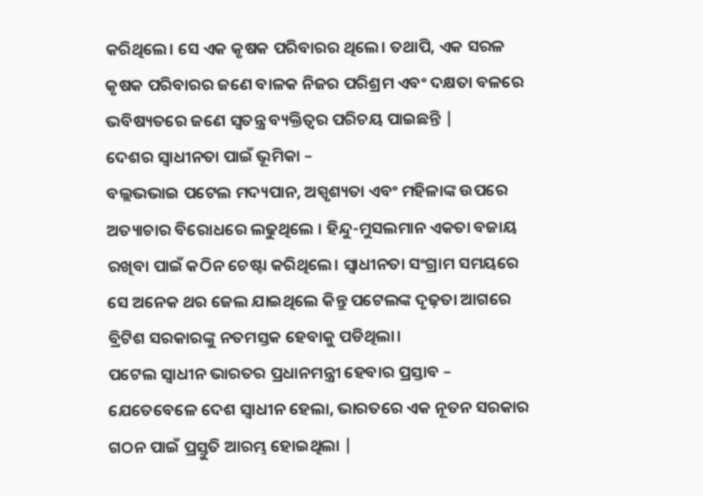କରିଥିଲେ। ସେ ଏକ କୃଷକ ପରିବାରର ଥିଲେ। ତଥାପି, ଏକ ସରଳ କୃଷକ ପରିବାରର ଜଣେ ବାଳକ ନିଜର ପରିଶ୍ରମ ଏବଂ ଦକ୍ଷତା ବଳରେ ଭବିଷ୍ୟତରେ ଜଣେ ସ୍ୱତନ୍ତ୍ର ବ୍ୟକ୍ତିତ୍ୱର ପରିଚୟ ପାଇଛନ୍ତି |
ଦେଶର ସ୍ୱାଧୀନତା ପାଇଁ ଭୂମିକା –
ବଲ୍ଲଭଭାଇ ପଟେଲ ମଦ୍ୟପାନ, ଅସ୍ପୃଶ୍ୟତା ଏବଂ ମହିଳାଙ୍କ ଉପରେ ଅତ୍ୟାଚାର ବିରୋଧରେ ଲଢୁଥିଲେ । ହିନ୍ଦୁ-ମୁସଲମାନ ଏକତା ବଜାୟ ରଖିବା ପାଇଁ କଠିନ ଚେଷ୍ଟା କରିଥିଲେ। ସ୍ୱାଧୀନତା ସଂଗ୍ରାମ ସମୟରେ ସେ ଅନେକ ଥର ଜେଲ ଯାଇଥିଲେ କିନ୍ତୁ ପଟେଲଙ୍କ ଦୃଢ଼ତା ଆଗରେ ବ୍ରିଟିଶ ସରକାରଙ୍କୁ ନତମସ୍ତକ ହେବାକୁ ପଡିଥିଲା।
ପଟେଲ ସ୍ୱାଧୀନ ଭାରତର ପ୍ରଧାନମନ୍ତ୍ରୀ ହେବାର ପ୍ରସ୍ତାବ –
ଯେତେବେଳେ ଦେଶ ସ୍ୱାଧୀନ ହେଲା, ଭାରତରେ ଏକ ନୂତନ ସରକାର ଗଠନ ପାଇଁ ପ୍ରସ୍ତୁତି ଆରମ୍ଭ ହୋଇଥିଲା |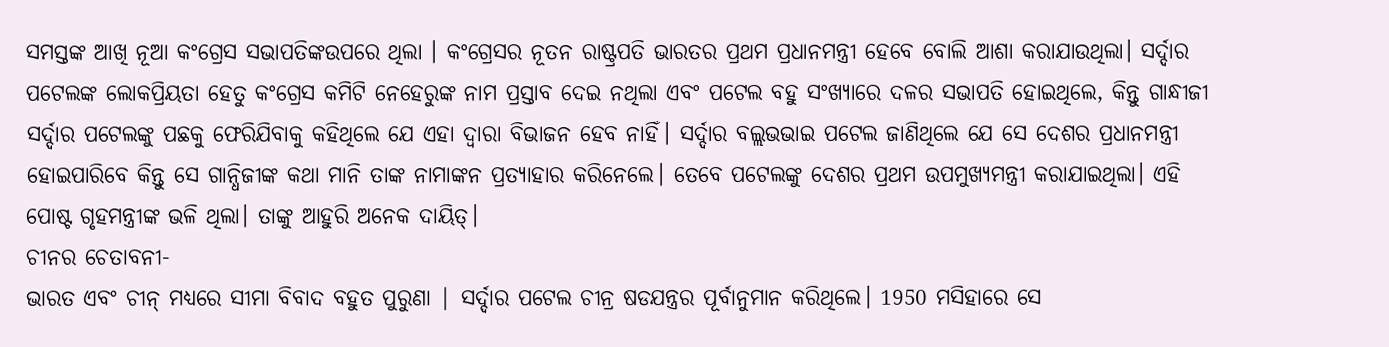ସମସ୍ତଙ୍କ ଆଖି ନୂଆ କଂଗ୍ରେସ ସଭାପତିଙ୍କଉପରେ ଥିଲା । କଂଗ୍ରେସର ନୂତନ ରାଷ୍ଟ୍ରପତି ଭାରତର ପ୍ରଥମ ପ୍ରଧାନମନ୍ତ୍ରୀ ହେବେ ବୋଲି ଆଶା କରାଯାଉଥିଲା। ସର୍ଦ୍ଦାର ପଟେଲଙ୍କ ଲୋକପ୍ରିୟତା ହେତୁ କଂଗ୍ରେସ କମିଟି ନେହେରୁଙ୍କ ନାମ ପ୍ରସ୍ତାବ ଦେଇ ନଥିଲା ଏବଂ ପଟେଲ ବହୁ ସଂଖ୍ୟାରେ ଦଳର ସଭାପତି ହୋଇଥିଲେ, କିନ୍ତୁ ଗାନ୍ଧୀଜୀ ସର୍ଦ୍ଦାର ପଟେଲଙ୍କୁ ପଛକୁ ଫେରିଯିବାକୁ କହିଥିଲେ ଯେ ଏହା ଦ୍ୱାରା ବିଭାଜନ ହେବ ନାହିଁ। ସର୍ଦ୍ଦାର ବଲ୍ଲଭଭାଇ ପଟେଲ ଜାଣିଥିଲେ ଯେ ସେ ଦେଶର ପ୍ରଧାନମନ୍ତ୍ରୀ ହୋଇପାରିବେ କିନ୍ତୁ ସେ ଗାନ୍ଧିଜୀଙ୍କ କଥା ମାନି ତାଙ୍କ ନାମାଙ୍କନ ପ୍ରତ୍ୟାହାର କରିନେଲେ। ତେବେ ପଟେଲଙ୍କୁ ଦେଶର ପ୍ରଥମ ଉପମୁଖ୍ୟମନ୍ତ୍ରୀ କରାଯାଇଥିଲା। ଏହି ପୋଷ୍ଟ ଗୃହମନ୍ତ୍ରୀଙ୍କ ଭଳି ଥିଲା। ତାଙ୍କୁ ଆହୁରି ଅନେକ ଦାୟିତ୍।
ଚୀନର ଚେତାବନୀ-
ଭାରତ ଏବଂ ଚୀନ୍ ମଧ୍ୟରେ ସୀମା ବିବାଦ ବହୁତ ପୁରୁଣା | ସର୍ଦ୍ଦାର ପଟେଲ ଚୀନ୍ର ଷଡଯନ୍ତ୍ରର ପୂର୍ବାନୁମାନ କରିଥିଲେ। 1950 ମସିହାରେ ସେ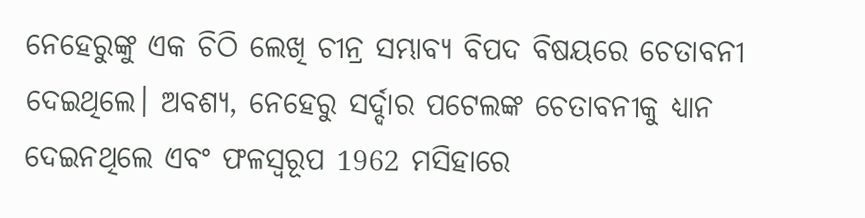ନେହେରୁଙ୍କୁ ଏକ ଚିଠି ଲେଖି ଚୀନ୍ର ସମ୍ଭାବ୍ୟ ବିପଦ ବିଷୟରେ ଚେତାବନୀ ଦେଇଥିଲେ। ଅବଶ୍ୟ, ନେହେରୁ ସର୍ଦ୍ଦାର ପଟେଲଙ୍କ ଚେତାବନୀକୁ ଧ୍ୟାନ ଦେଇନଥିଲେ ଏବଂ ଫଳସ୍ୱରୂପ 1962 ମସିହାରେ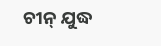ଚୀନ୍ ଯୁଦ୍ଧ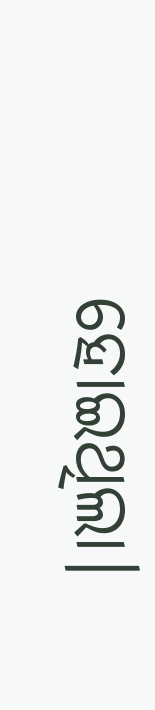ହୋଇଥିଲା।